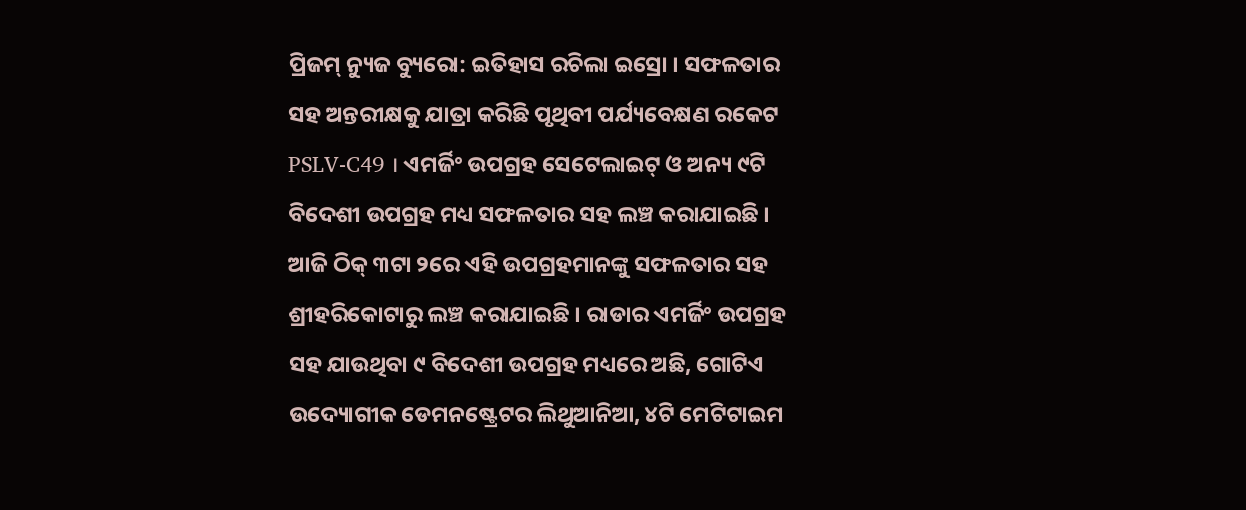ପ୍ରିଜମ୍ ନ୍ୟୁଜ ବ୍ୟୁରୋ: ଇତିହାସ ରଚିଲା ଇସ୍ରୋ । ସଫଳତାର ସହ ଅନ୍ତରୀକ୍ଷକୁ ଯାତ୍ରା କରିଛି ପୃଥିବୀ ପର୍ଯ୍ୟବେକ୍ଷଣ ରକେଟ PSLV-C49 । ଏମର୍ଜିଂ ଉପଗ୍ରହ ସେଟେଲାଇଟ୍ ଓ ଅନ୍ୟ ୯ଟି ବିଦେଶୀ ଉପଗ୍ରହ ମଧ୍ୟ ସଫଳତାର ସହ ଲଞ୍ଚ କରାଯାଇଛି । ଆଜି ଠିକ୍ ୩ଟା ୨ରେ ଏହି ଉପଗ୍ରହମାନଙ୍କୁ ସଫଳତାର ସହ ଶ୍ରୀହରିକୋଟାରୁ ଲଞ୍ଚ କରାଯାଇଛି । ରାଡାର ଏମର୍ଜିଂ ଉପଗ୍ରହ ସହ ଯାଉଥିବା ୯ ବିଦେଶୀ ଉପଗ୍ରହ ମଧ୍ୟରେ ଅଛି, ଗୋଟିଏ ଉଦ୍ୟୋଗୀକ ଡେମନଷ୍ଟ୍ରେଟର ଲିଥୁଆନିଆ, ୪ଟି ମେଟିଟାଇମ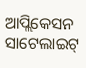ଆପ୍ଲିକେସନ ସାଟେଲାଇଟ୍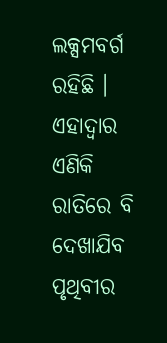ଲକ୍ସମବର୍ଗ ରହିଛି । ଏହାଦ୍ୱାର ଏଣିକି ରାତିରେ ବି ଦେଖାଯିବ ପୃଥିବୀର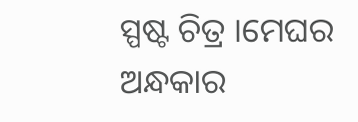ସ୍ପଷ୍ଟ ଚିତ୍ର ।ମେଘର ଅନ୍ଧକାର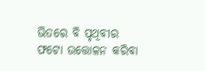ଭିତରେ ବି ପୃଥିବୀର ଫଟୋ ଉତ୍ତୋଳନ କରିବା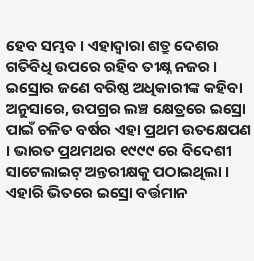ହେବ ସମ୍ଭବ । ଏହାଦ୍ୱାରା ଶତ୍ରୁ ଦେଶର ଗତିବିଧି ଉପରେ ରହିବ ତୀକ୍ଷ୍ନ ନଜର । ଇସ୍ରୋର ଜଣେ ବରିଷ୍ଠ ଅଧିକାରୀଙ୍କ କହିବା ଅନୁସାରେ, ଉପଗ୍ରର ଲଞ୍ଚ କ୍ଷେତ୍ରରେ ଇସ୍ରୋ ପାଇଁ ଚଳିତ ବର୍ଷର ଏହା ପ୍ରଥମ ଉତକ୍ଷେପଣ । ଭାରତ ପ୍ରଥମଥର ୧୯୯୯ ରେ ବିଦେଶୀ ସାଟେଲାଇଟ୍ ଅନ୍ତରୀକ୍ଷକୁ ପଠାଇଥିଲା । ଏହାରି ଭିତରେ ଇସ୍ରୋ ବର୍ତ୍ତମାନ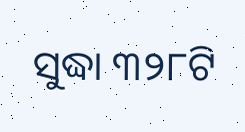ସୁଦ୍ଧା ୩୨୮ଟି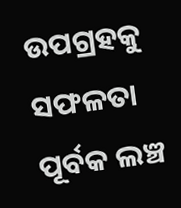ଉପଗ୍ରହକୁ ସଫଳତା ପୂର୍ବକ ଲଞ୍ଚ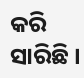କରି ସାରିଛି ।